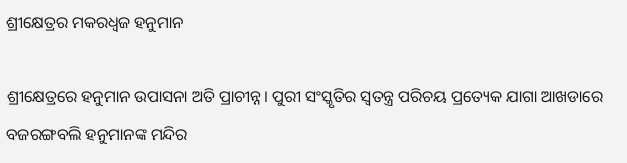ଶ୍ରୀକ୍ଷେତ୍ରର ମକରଧ୍ୱଜ ହନୁମାନ

ଶ୍ରୀକ୍ଷେତ୍ରରେ ହନୁମାନ ଉପାସନା ଅତି ପ୍ରାଚୀନ୍ନ। ପୁରୀ ସଂସ୍କୃତିର ସ୍ୱତନ୍ତ୍ର ପରିଚୟ ପ୍ରତ୍ୟେକ ଯାଗା ଆଖଡାରେ ବଜରଙ୍ଗବଲି ହନୁମାନଙ୍କ ମନ୍ଦିର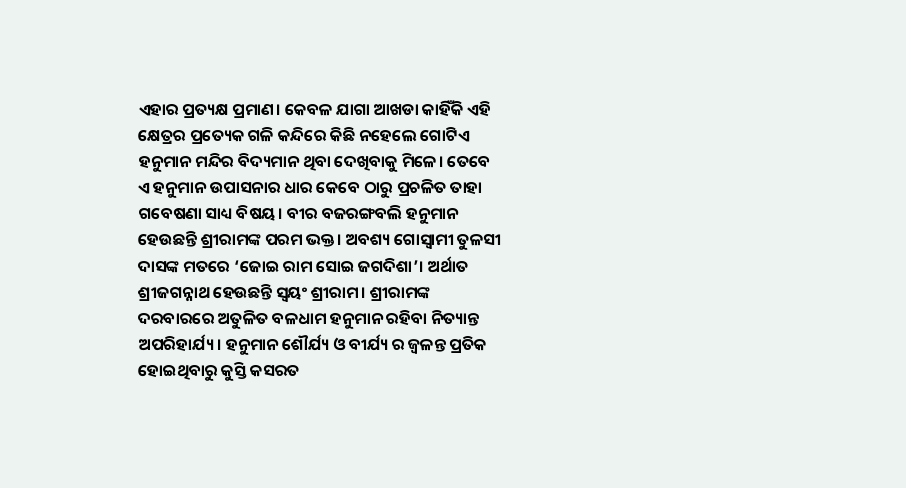ଏହାର ପ୍ରତ୍ୟକ୍ଷ ପ୍ରମାଣ। କେବଳ ଯାଗା ଆଖଡା କାହିଁକି ଏହି କ୍ଷେତ୍ରର ପ୍ରତ୍ୟେକ ଗଳି କନ୍ଦିରେ କିଛି ନହେଲେ ଗୋଟିଏ ହନୁମାନ ମନ୍ଦିର ବିଦ୍ୟମାନ ଥିବା ଦେଖିବାକୁ ମିଳେ। ତେବେ ଏ ହନୁମାନ ଉପାସନାର ଧାର କେବେ ଠାରୁ ପ୍ରଚଳିତ ତାହା ଗବେଷଣା ସାଧ୍ୟ ବିଷୟ। ବୀର ବଜରଙ୍ଗବଲି ହନୁମାନ ହେଉଛନ୍ତି ଶ୍ରୀରାମଙ୍କ ପରମ ଭକ୍ତ। ଅବଶ୍ୟ ଗୋସ୍ୱାମୀ ତୁଳସୀ ଦାସଙ୍କ ମତରେ ‘ଜୋଇ ରାମ ସୋଇ ଜଗଦିଶା’। ଅର୍ଥାତ ଶ୍ରୀଜଗନ୍ନାଥ ହେଉଛନ୍ତି ସ୍ୱୟଂ ଶ୍ରୀରାମ। ଶ୍ରୀରାମଙ୍କ ଦରବାରରେ ଅତୁଳିତ ବଳଧାମ ହନୁମାନ ରହିବା ନିତ୍ୟାନ୍ତ ଅପରିହାର୍ଯ୍ୟ। ହନୁମାନ ଶୌର୍ଯ୍ୟ ଓ ବୀର୍ଯ୍ୟ ର ଜ୍ୱଳନ୍ତ ପ୍ରତିକ ହୋଇଥିବାରୁ କୁସ୍ତି କସରତ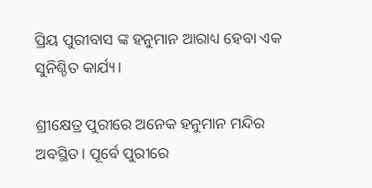ପ୍ରିୟ ପୁରୀବାସ ଙ୍କ ହନୁମାନ ଆରାଧ୍ୟ ହେବା ଏକ ସୁନିଶ୍ଚିତ କାର୍ଯ୍ୟ।

ଶ୍ରୀକ୍ଷେତ୍ର ପୁରୀରେ ଅନେକ ହନୁମାନ ମନ୍ଦିର ଅବସ୍ଥିତ। ପୂର୍ବେ ପୁରୀରେ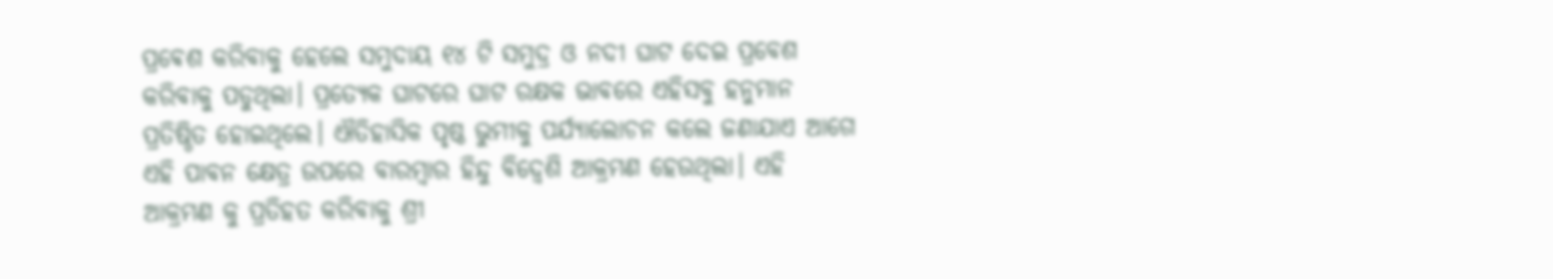ପ୍ରଵେଶ କରିବାକୁ ହେଲେ ସମୁଦାୟ ୧୪ ଟି ସମୁଦ୍ର ଓ ନଦୀ ଘାଟ ଦେଇ ପ୍ରବେଶ କରିବାକୁ ପଡୁଥିଲା। ପ୍ରତ୍ୟେକ ଘାଟରେ ଘାଟ ରକ୍ଷକ ଭାବରେ ଏହିସବୁ ହନୁମାନ ପ୍ରତିଷ୍ଠିତ ହୋଇଥିଲେ। ଐତିହାସିକ ପୃଷ୍ଠ ଭୁମୀକୁ ପର୍ଯ୍ୟାଲୋଚନ କଲେ ଜଣାଯାଏ ଆଗେ ଏହି ପାବନ କ୍ଷେତ୍ର ଉପରେ ବାରମ୍ବାର ହିନ୍ଦୁ ବିଦ୍ୱେଶି ଆକ୍ରମଣ ହେଉଥିଲା। ଏହି ଆକ୍ରମଣ କୁ ପ୍ରତିହତ କରିବାକୁ ଶ୍ରୀ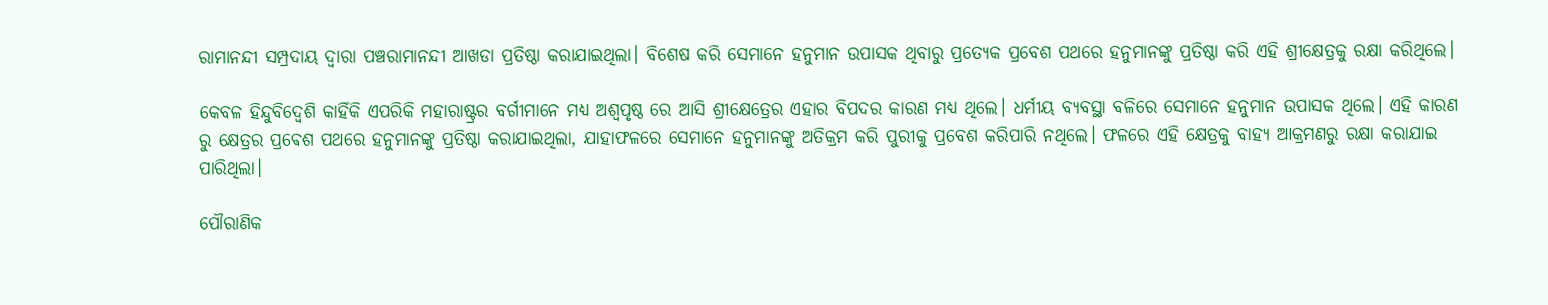ରାମାନନ୍ଦୀ ସମ୍ପ୍ରଦାୟ ଦ୍ୱାରା ପଞ୍ଚରାମାନନ୍ଦୀ ଆଖଡା ପ୍ରତିଷ୍ଠା କରାଯାଇଥିଲା। ବିଶେଷ କରି ସେମାନେ ହନୁମାନ ଉପାସକ ଥିବାରୁ ପ୍ରତ୍ୟେକ ପ୍ରବେଶ ପଥରେ ହନୁମାନଙ୍କୁ ପ୍ରତିଷ୍ଠା କରି ଏହି ଶ୍ରୀକ୍ଷେତ୍ରକୁ ରକ୍ଷା କରିଥିଲେ।

କେବଳ ହିନ୍ଦୁବିଦ୍ୱେଶି କାହିଁକି ଏପରିକି ମହାରାଷ୍ଟ୍ରର ବର୍ଗୀମାନେ ମଧ୍ୟ ଅଶ୍ୱପୃଷ୍ଠ ରେ ଆସି ଶ୍ରୀକ୍ଷେତ୍ରେର ଏହାର ବିପଦର କାରଣ ମଧ୍ୟ ଥିଲେ। ଧର୍ମୀୟ ବ୍ୟବସ୍ଥା ବଳିରେ ସେମାନେ ହନୁମାନ ଉପାସକ ଥିଲେ। ଏହି କାରଣ ରୁ କ୍ଷେତ୍ରର ପ୍ରଵେଶ ପଥରେ ହନୁମାନଙ୍କୁ ପ୍ରତିଷ୍ଠା କରାଯାଇଥିଲା, ଯାହାଫଳରେ ସେମାନେ ହନୁମାନଙ୍କୁ ଅତିକ୍ରମ କରି ପୁରୀକୁ ପ୍ରବେଶ କରିପାରି ନଥିଲେ। ଫଳରେ ଏହି କ୍ଷେତ୍ରକୁ ବାହ୍ୟ ଆକ୍ରମଣରୁ ରକ୍ଷା କରାଯାଇ ପାରିଥିଲା।

ପୌରାଣିକ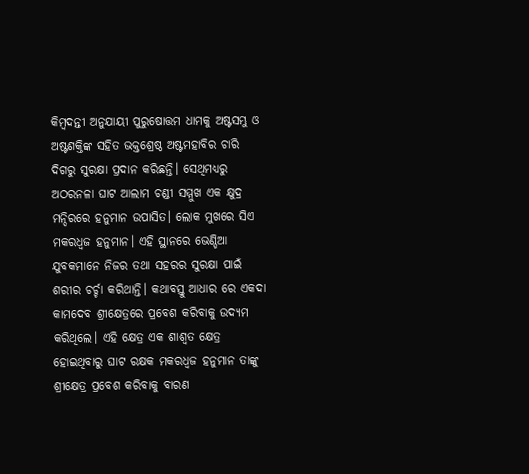କିମ୍ବଦନ୍ତୀ ଅନୁଯାୟୀ ପୁରୁଷୋତ୍ତମ ଧାମକୁ ଅଷ୍ଟସମ୍ଭୁ ଓ ଅଷ୍ଟଶକ୍ତିଙ୍କ ସହିତ ଭକ୍ତଶ୍ରେଷ୍ଠ ଅଷ୍ଟମହାବିର ଚାରି ଦିଗରୁ ସୁରକ୍ଷା ପ୍ରଦାନ କରିଛନ୍ତି। ସେଥିମଧ୍ୟରୁ ଅଠରନଳା ଘାଟ ଆଲାମ ଚଣ୍ଡୀ ସମ୍ମୁଖ ଏକ କ୍ଷୁଦ୍ର ମନ୍ଦିରରେ ହନୁମାନ ଉପାସିତ। ଲୋକ ମୁଖରେ ସିଏ ମକରଧ୍ୱଜ ହନୁମାନ। ଏହି ସ୍ଥାନରେ ଭେଣ୍ଡିଆ ଯୁବକମାନେ ନିଜର ତଥା ସହରର ସୁରକ୍ଷା ପାଇଁ ଶରୀର ଚର୍ଚ୍ଚା କରିଥାନ୍ତି। କଥାବସ୍ତୁ ଆଧାର ରେ ଏକଦା କାମଦେବ ଶ୍ରୀକ୍ଷେତ୍ରରେ ପ୍ରବେଶ କରିବାକୁ ଉଦ୍ୟମ କରିଥିଲେ। ଏହି କ୍ଷେତ୍ର ଏକ ଶାଶ୍ୱତ କ୍ଷେତ୍ର ହୋଇଥିବାରୁ ଘାଟ ରକ୍ଷକ ମକରଧ୍ୱଜ ହନୁମାନ ତାଙ୍କୁ ଶ୍ରୀକ୍ଷେତ୍ର ପ୍ରବେଶ କରିବାକୁ ବାରଣ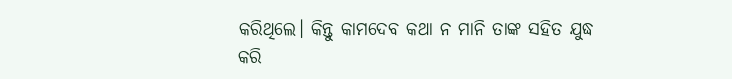କରିଥିଲେ। କିନ୍ତୁ କାମଦେବ କଥା ନ ମାନି ତାଙ୍କ ସହିତ ଯୁଦ୍ଧ କରି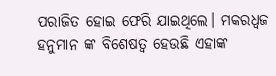ପରାଜିତ ହୋଇ ଫେରି ଯାଇଥିଲେ। ମକରଧ୍ୱଜ ହନୁମାନ ଙ୍କ ବିଶେଷତ୍ୱ ହେଉଛି ଏହାଙ୍କ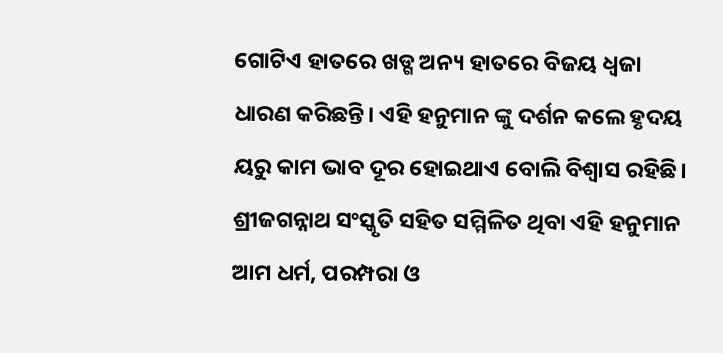ଗୋଟିଏ ହାତରେ ଖଡ୍ଗ ଅନ୍ୟ ହାତରେ ବିଜୟ ଧ୍ବଜା ଧାରଣ କରିଛନ୍ତି। ଏହି ହନୁମାନ ଙ୍କୁ ଦର୍ଶନ କଲେ ହୃଦୟ ୟରୁ କାମ ଭାବ ଦୂର ହୋଇଥାଏ ବୋଲି ବିଶ୍ଵାସ ରହିଛି। ଶ୍ରୀଜଗନ୍ନାଥ ସଂସ୍କୃତି ସହିତ ସମ୍ମିଳିତ ଥିବା ଏହି ହନୁମାନ ଆମ ଧର୍ମ, ପରମ୍ପରା ଓ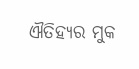ଐତିହ୍ୟର ମୁକ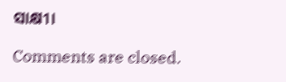ସାକ୍ଷୀ।

Comments are closed.